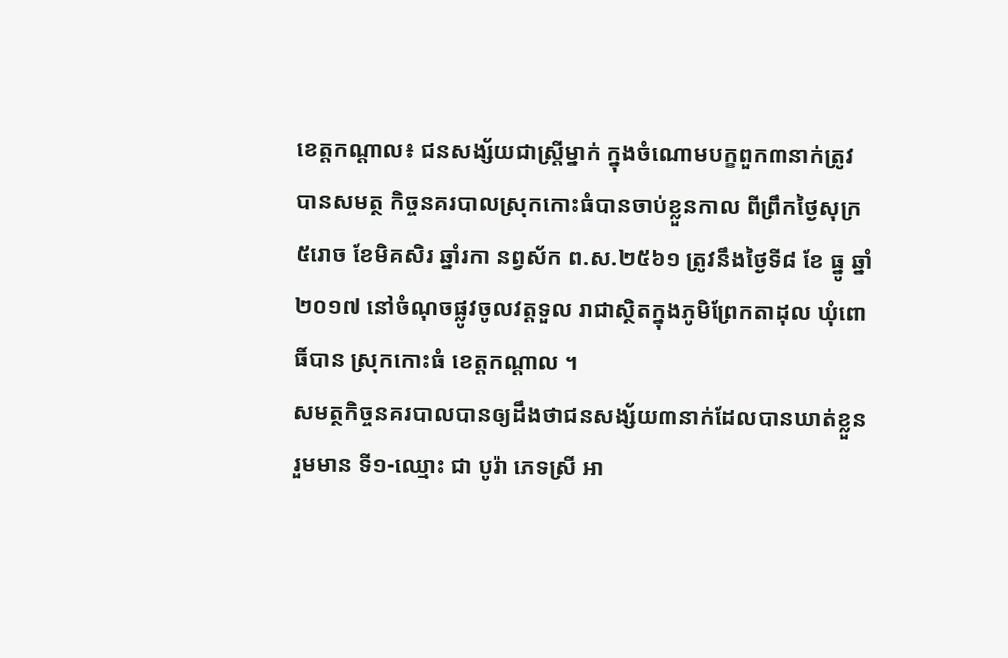ខេត្តកណ្ដាល៖ ជនសង្ស័យជាស្ត្រីម្នាក់ ក្នុងចំណោមបក្ខពួក៣នាក់ត្រូវបានសមត្ថ កិច្ចនគរបាលស្រុកកោះធំបានចាប់ខ្លួនកាល ពីព្រឹកថ្ងៃសុក្រ ៥រោច ខែមិគសិរ ឆ្នាំរកា នព្វស័ក ព.ស.២៥៦១ ត្រូវនឹងថ្ងៃទី៨ ខែ ធ្នូ ឆ្នាំ២០១៧ នៅចំណុចផ្លូវចូលវត្តទួល រាជាស្ថិតក្នុងភូមិព្រែកតាដុល ឃុំពោធិ៍បាន ស្រុកកោះធំ ខេត្តកណ្ដាល ។
សមត្ថកិច្ចនគរបាលបានឲ្យដឹងថាជនសង្ស័យ៣នាក់ដែលបានឃាត់ខ្លួនរួមមាន ទី១-ឈ្មោះ ជា បូរ៉ា ភេទស្រី អា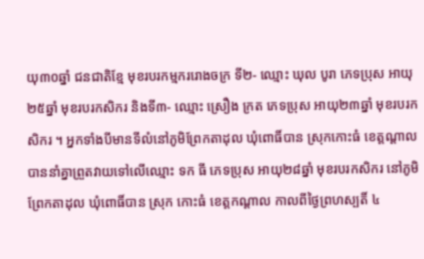យុ៣០ឆ្នាំ ជនជាតិខ្មែ មុខរបរកម្មកររោងចក្រ ទី២- ឈ្មោះ ឃុល បូរា ភេទប្រុស អាយុ២៥ឆ្នាំ មុខរបរកសិករ និងទី៣- ឈ្មោះ ស្រឿង ក្រត ភេទប្រុស អាយុ២៣ឆ្នាំ មុខរបរកសិករ ។ អ្នកទាំងបីមានទីលំនៅភូមិព្រែកតាដុល ឃុំពោធិ៍បាន ស្រុកកោះធំ ខេត្តណ្ដាល បាននាំគ្នាព្រួតវាយទៅលើឈ្មោះ ទក ធី ភេទប្រុស អាយុ២៨ឆ្នាំ មុខរបរកសិករ នៅភូមិព្រែកតាដុល ឃុំពោធិ៍បាន ស្រុក កោះធំ ខេត្តកណ្ដាល កាលពីថ្ងៃព្រហស្បតិ៍ ៤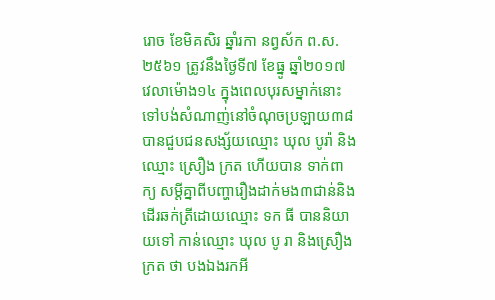រោច ខែមិគសិរ ឆ្នាំរកា នព្វស័ក ព.ស. ២៥៦១ ត្រូវនឹងថ្ងៃទី៧ ខែធ្នូ ឆ្នាំ២០១៧ វេលាម៉ោង១៤ ក្នុងពេលបុរសម្នាក់នោះទៅបង់សំណាញ់នៅចំណុចប្រឡាយ៣៨ បានជួបជនសង្ស័យឈ្មោះ ឃុល បូរ៉ា និង ឈ្មោះ ស្រឿង ក្រត ហើយបាន ទាក់ពាក្យ សម្តីគ្នាពីបញ្ហារឿងដាក់មង៣ជាន់និងដើរឆក់ត្រីដោយឈ្មោះ ទក ធី បាននិយាយទៅ កាន់ឈ្មោះ ឃុល បូ រា និងស្រឿង ក្រត ថា បងឯងរកអី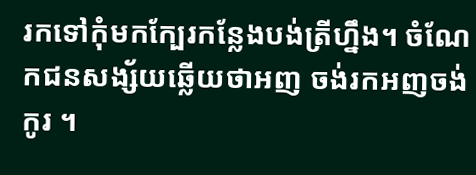រកទៅកុំមកក្បែរកន្លែងបង់ត្រីហ្នឹង។ ចំណែកជនសង្ស័យឆ្លើយថាអញ ចង់រកអញចង់កូរ ។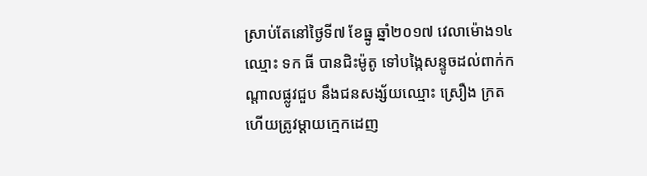ស្រាប់តែនៅថ្ងៃទី៧ ខែធ្នូ ឆ្នាំ២០១៧ វេលាម៉ោង១៤ឈ្មោះ ទក ធី បានជិះម៉ូតូ ទៅបង្កៃសន្ទូចដល់ពាក់កណ្ដាលផ្លូវជួប នឹងជនសង្ស័យឈ្មោះ ស្រឿង ក្រត ហើយត្រូវម្ដាយក្មេកដេញ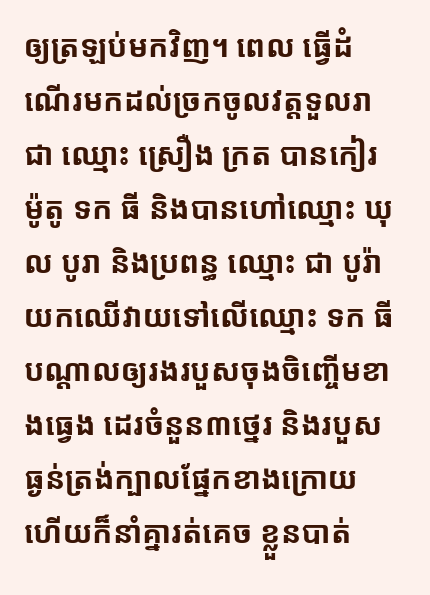ឲ្យត្រឡប់មកវិញ។ ពេល ធ្វើដំណើរមកដល់ច្រកចូលវត្តទួលរាជា ឈ្មោះ ស្រឿង ក្រត បានកៀរម៉ូតូ ទក ធី និងបានហៅឈ្មោះ ឃុល បូរា និងប្រពន្ធ ឈ្មោះ ជា បូរ៉ា យកឈើវាយទៅលើឈ្មោះ ទក ធី បណ្ដាលឲ្យរងរបួសចុងចិញ្ចើមខាងធ្វេង ដេរចំនួន៣ថ្នេរ និងរបួសធ្ងន់ត្រង់ក្បាលផ្នែកខាងក្រោយ ហើយក៏នាំគ្នារត់គេច ខ្លួនបាត់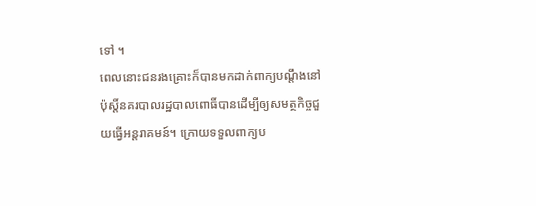ទៅ ។
ពេលនោះជនរងគ្រោះក៏បានមកដាក់ពាក្យបណ្ដឹងនៅប៉ុស្ដិ៍នគរបាលរដ្ឋបាលពោធិ៍បានដើម្បីឲ្យសមត្ថកិច្ចជួយធ្វើអន្តរាគមន៍។ ក្រោយទទួលពាក្យប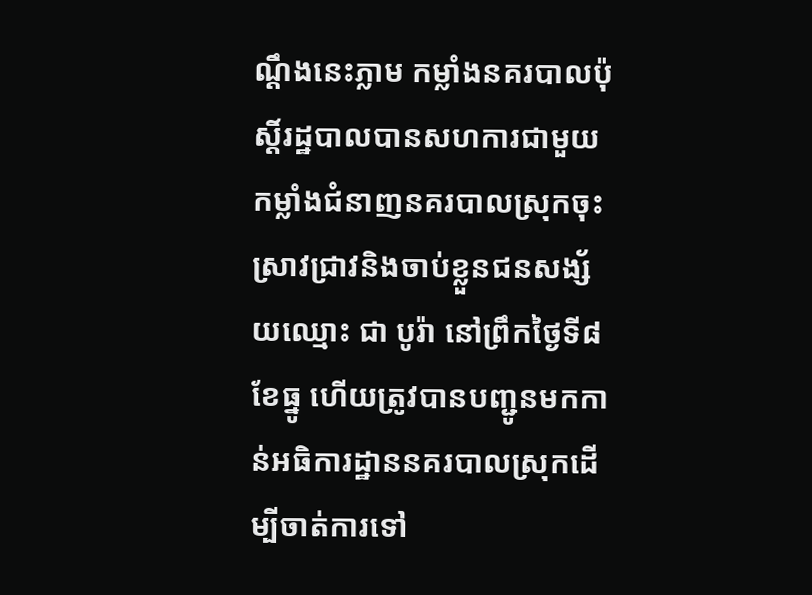ណ្ដឹងនេះភ្លាម កម្លាំងនគរបាលប៉ុស្ដិ៍រដ្ឋបាលបានសហការជាមួយកម្លាំងជំនាញនគរបាលស្រុកចុះស្រាវជ្រាវនិងចាប់ខ្លួនជនសង្ស័យឈ្មោះ ជា បូរ៉ា នៅព្រឹកថ្ងៃទី៨ ខែធ្នូ ហើយត្រូវបានបញ្ជូនមកកាន់អធិការដ្ឋាននគរបាលស្រុកដើម្បីចាត់ការទៅ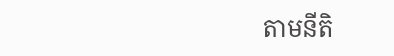តាមនីតិ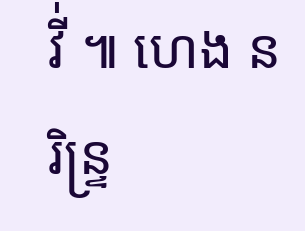វី់ ៕ ហេង នរិន្ទ្រ